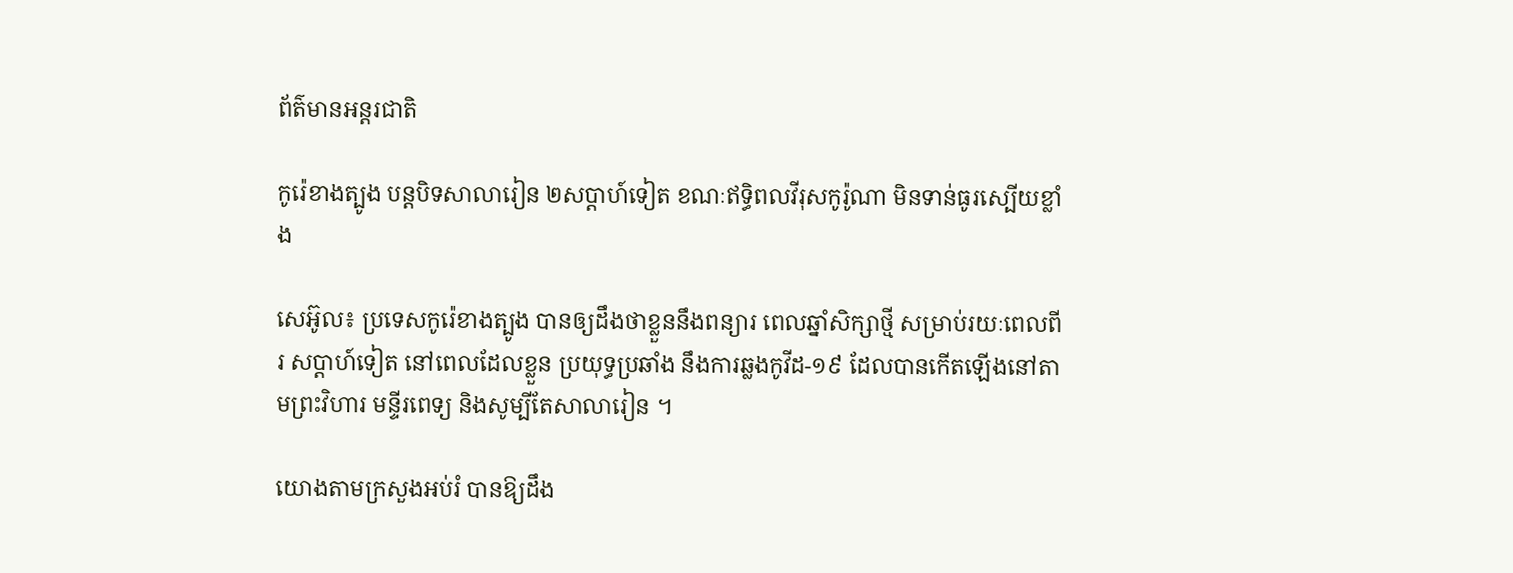ព័ត៌មានអន្តរជាតិ

កូរ៉េខាងត្បូង បន្ដបិទសាលារៀន ២សប្ដាហ៍ទៀត ខណៈឥទ្ធិពលវីរុសកូរ៉ូណា មិនទាន់ធូរស្បើយខ្លាំង

សេអ៊ូល៖ ប្រទេសកូរ៉េខាងត្បូង បានឲ្យដឹងថាខ្លួននឹងពន្យារ ពេលឆ្នាំសិក្សាថ្មី សម្រាប់រយៈពេលពីរ សប្តាហ៍ទៀត នៅពេលដែលខ្លួន ប្រយុទ្ធប្រឆាំង នឹងការឆ្លងកូវីដ-១៩ ដែលបានកើតឡើងនៅតាមព្រះវិហារ មន្ទីរពេទ្យ និងសូម្បីតែសាលារៀន ។

យោងតាមក្រសួងអប់រំ បានឱ្យដឹង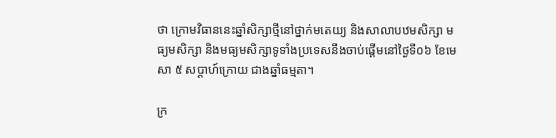ថា ក្រោមវិធាននេះឆ្នាំសិក្សាថ្មីនៅថ្នាក់មតេយ្យ និងសាលាបឋមសិក្សា មធ្យមសិក្សា និងមធ្យមសិក្សាទូទាំងប្រទេសនឹងចាប់ផ្តើមនៅថ្ងៃទី០៦ ខែមេសា ៥ សប្តាហ៍ក្រោយ ជាងឆ្នាំធម្មតា។

ក្រ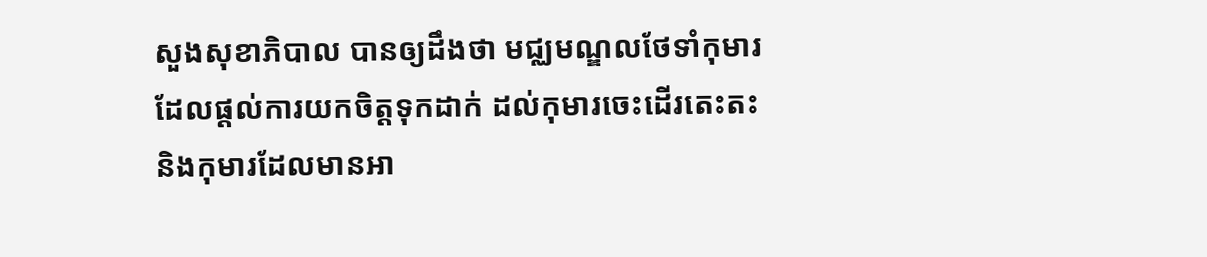សួងសុខាភិបាល បានឲ្យដឹងថា មជ្ឈមណ្ឌលថែទាំកុមារ ដែលផ្តល់ការយកចិត្តទុកដាក់ ដល់កុមារចេះដើរតេះតះ និងកុមារដែលមានអា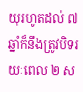យុរហូតដល់ ៧ ឆ្នាំក៏នឹងត្រូវបិទរយៈពេល ២ ស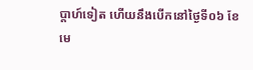ប្តាហ៍ទៀត ហើយនឹងបើកនៅថ្ងៃទី០៦ ខែមេ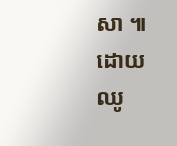សា ៕
ដោយ ឈូ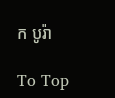ក បូរ៉ា

To Top